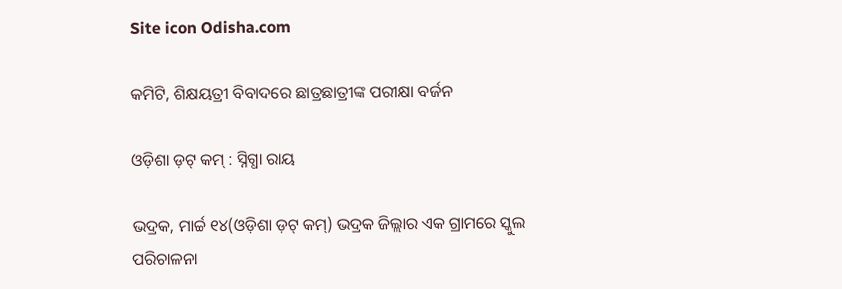Site icon Odisha.com

କମିଟି, ଶିକ୍ଷୟତ୍ରୀ ବିବାଦରେ ଛାତ୍ରଛାତ୍ରୀଙ୍କ ପରୀକ୍ଷା ବର୍ଜନ

ଓଡ଼ିଶା ଡ଼ଟ୍ କମ୍ : ସ୍ନିଗ୍ଧା ରାୟ

ଭଦ୍ରକ, ମାର୍ଚ୍ଚ ୧୪(ଓଡ଼ିଶା ଡ଼ଟ୍ କମ୍) ଭଦ୍ରକ ଜିଲ୍ଲାର ଏକ ଗ୍ରାମରେ ସ୍କୁଲ ପରିଚାଳନା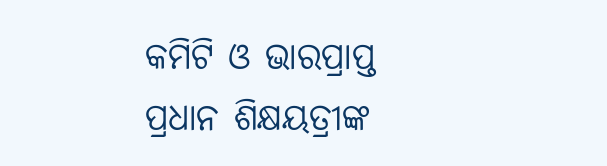କମିଟି ଓ ଭାରପ୍ରାପ୍ତ ପ୍ରଧାନ ଶିକ୍ଷୟତ୍ରୀଙ୍କ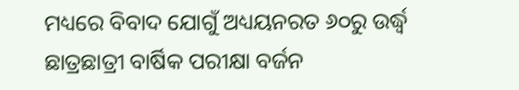ମଧ୍ୟରେ ବିବାଦ ଯୋଗୁଁ ଅଧ୍ୟୟନରତ ୬୦ରୁ ଉର୍ଦ୍ଧ୍ଵ ଛାତ୍ରଛାତ୍ରୀ ବାର୍ଷିକ ପରୀକ୍ଷା ବର୍ଜନ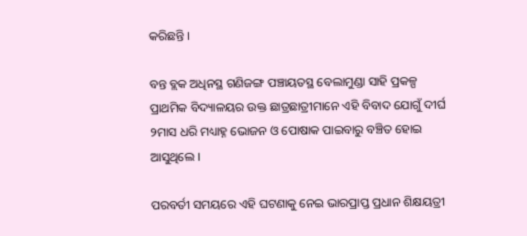କରିଛନ୍ତି ।

ବନ୍ତ ବ୍ଲକ ଅଧିନସ୍ଥ ଗଣିଜଙ୍ଗ ପଞ୍ଚାୟତସ୍ଥ ବେଲାମୁଣ୍ଡା ସାହି ପ୍ରକଳ୍ପ ପ୍ରାଥମିକ ବିଦ୍ୟାଳୟର ଉକ୍ତ ଛାତ୍ରଛାତ୍ରୀମାନେ ଏହି ବିବାଦ ଯୋଗୁଁ ଦୀର୍ଘ ୨ମାସ ଧରି ମଧ୍ୟାହ୍ନ ଭୋଜନ ଓ ପୋଷାକ ପାଇବାରୁ ବଞ୍ଚିତ ହୋଇ ଆସୁଥିଲେ ।

ପରବର୍ତୀ ସମୟରେ ଏହି ଘଟଣାକୁ ନେଇ ଭାରପ୍ରାପ୍ତ ପ୍ରଧାନ ଶିକ୍ଷୟତ୍ରୀ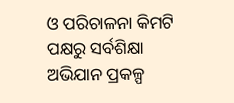ଓ ପରିଚାଳନା କିମଟି ପକ୍ଷରୁ ସର୍ବଶିକ୍ଷା ଅଭିଯାନ ପ୍ରକଳ୍ପ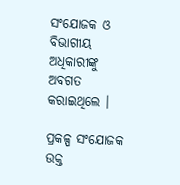ସଂଯୋଜକ ଓ ବିଭାଗୀୟ ଅଧିକାରୀଙ୍କୁ ଅବଗତ କରାଇଥିଲେ ।

ପ୍ରକଳ୍ପ ସଂଯୋଜକ ଉକ୍ତ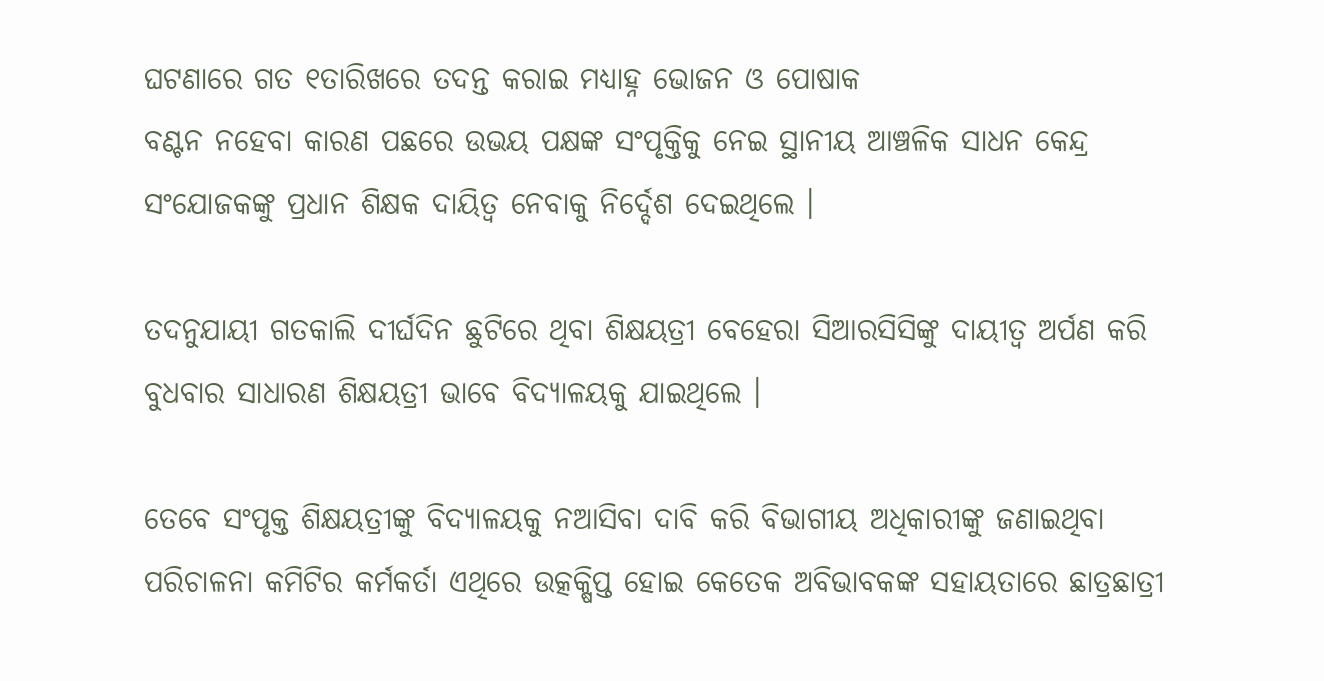ଘଟଣାରେ ଗତ ୧ତାରିଖରେ ତଦନ୍ତ କରାଇ ମଧ୍ୟାହ୍ନ ଭୋଜନ ଓ ପୋଷାକ
ବଣ୍ଟନ ନହେବା କାରଣ ପଛରେ ଉଭୟ ପକ୍ଷଙ୍କ ସଂପୃକ୍ତିକୁ ନେଇ ସ୍ଥାନୀୟ ଆଞ୍ଚଳିକ ସାଧନ କେନ୍ଦ୍ର
ସଂଯୋଜକଙ୍କୁ ପ୍ରଧାନ ଶିକ୍ଷକ ଦାୟିତ୍ୱ ନେବାକୁ ନିର୍ଦ୍ଦେଶ ଦେଇଥିଲେ ।

ତଦନୁଯାୟୀ ଗତକାଲି ଦୀର୍ଘଦିନ ଛୁଟିରେ ଥିବା ଶିକ୍ଷୟତ୍ରୀ ବେହେରା ସିଆରସିସିଙ୍କୁ ଦାୟୀତ୍ୱ ଅର୍ପଣ କରି ବୁଧବାର ସାଧାରଣ ଶିକ୍ଷୟତ୍ରୀ ଭାବେ ବିଦ୍ୟାଳୟକୁ ଯାଇଥିଲେ ।

ତେବେ ସଂପୃକ୍ତ ଶିକ୍ଷୟତ୍ରୀଙ୍କୁ ବିଦ୍ୟାଳୟକୁ ନଆସିବା ଦାବି କରି ବିଭାଗୀୟ ଅଧିକାରୀଙ୍କୁ ଜଣାଇଥିବା ପରିଚାଳନା କମିଟିର କର୍ମକର୍ତା ଏଥିରେ ଉତ୍କକ୍ଷିପ୍ତ ହୋଇ କେତେକ ଅବିଭାବକଙ୍କ ସହାୟତାରେ ଛାତ୍ରଛାତ୍ରୀ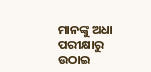ମାନଙ୍କୁ ଅଧା ପରୀକ୍ଷାରୁ ଉଠାଇ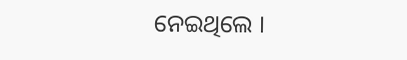ନେଇଥିଲେ ।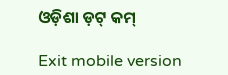ଓଡ଼ିଶା ଡ଼ଟ୍ କମ୍

Exit mobile version